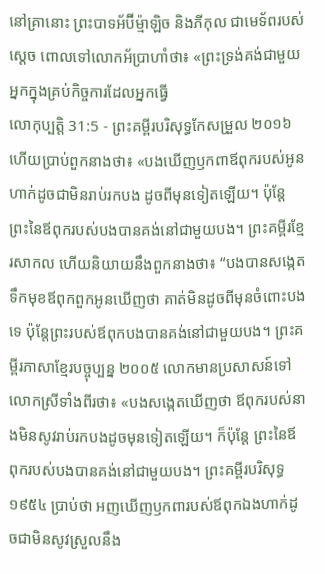នៅគ្រានោះ ព្រះបាទអ័ប៊ីម៉្មាឡិច និងភីកុល ជាមេទ័ពរបស់ស្ដេច ពោលទៅលោកអ័ប្រាហាំថា៖ «ព្រះទ្រង់គង់ជាមួយអ្នកក្នុងគ្រប់កិច្ចការដែលអ្នកធ្វើ
លោកុប្បត្តិ 31:5 - ព្រះគម្ពីរបរិសុទ្ធកែសម្រួល ២០១៦ ហើយប្រាប់ពួកនាងថា៖ «បងឃើញឫកពាឪពុករបស់អូនហាក់ដូចជាមិនរាប់រកបង ដូចពីមុនទៀតឡើយ។ ប៉ុន្ដែ ព្រះនៃឪពុករបស់បងបានគង់នៅជាមួយបង។ ព្រះគម្ពីរខ្មែរសាកល ហើយនិយាយនឹងពួកនាងថា៖ “បងបានសង្កេតទឹកមុខឪពុកពួកអូនឃើញថា គាត់មិនដូចពីមុនចំពោះបងទេ ប៉ុន្តែព្រះរបស់ឪពុកបងបានគង់នៅជាមួយបង។ ព្រះគម្ពីរភាសាខ្មែរបច្ចុប្បន្ន ២០០៥ លោកមានប្រសាសន៍ទៅលោកស្រីទាំងពីរថា៖ «បងសង្កេតឃើញថា ឪពុករបស់នាងមិនសូវរាប់រកបងដូចមុនទៀតឡើយ។ ក៏ប៉ុន្តែ ព្រះនៃឪពុករបស់បងបានគង់នៅជាមួយបង។ ព្រះគម្ពីរបរិសុទ្ធ ១៩៥៤ ប្រាប់ថា អញឃើញឫកពារបស់ឪពុកឯងហាក់ដូចជាមិនសូវស្រួលនឹង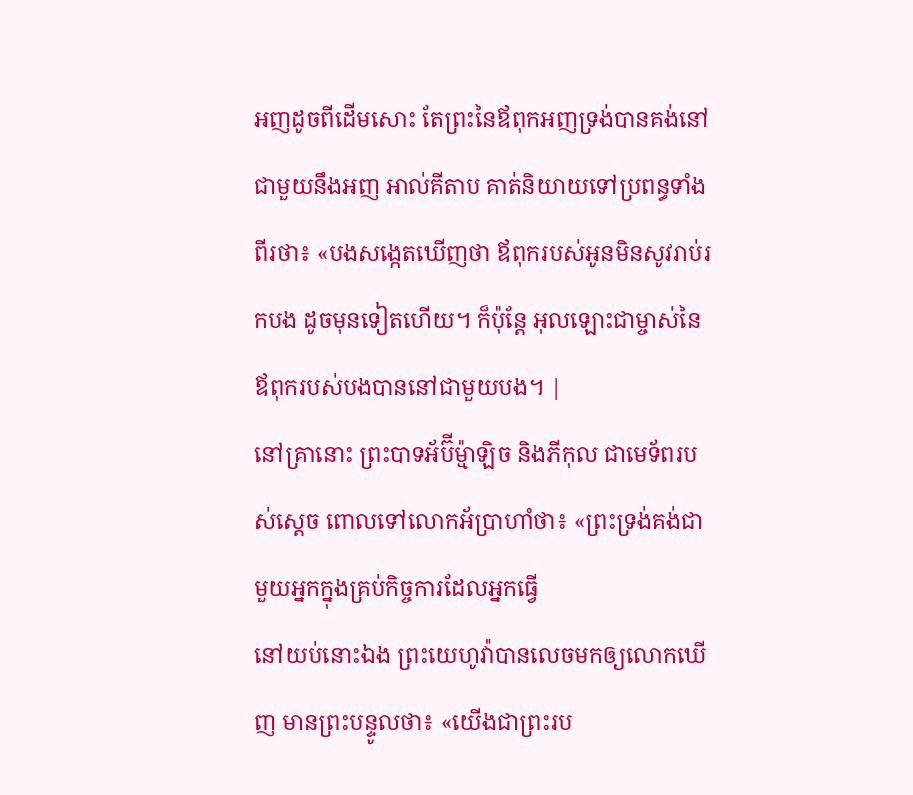អញដូចពីដើមសោះ តែព្រះនៃឪពុកអញទ្រង់បានគង់នៅជាមួយនឹងអញ អាល់គីតាប គាត់និយាយទៅប្រពន្ធទាំងពីរថា៖ «បងសង្កេតឃើញថា ឪពុករបស់អូនមិនសូវរាប់រកបង ដូចមុនទៀតហើយ។ ក៏ប៉ុន្តែ អុលឡោះជាម្ចាស់នៃឪពុករបស់បងបាននៅជាមួយបង។ |
នៅគ្រានោះ ព្រះបាទអ័ប៊ីម៉្មាឡិច និងភីកុល ជាមេទ័ពរបស់ស្ដេច ពោលទៅលោកអ័ប្រាហាំថា៖ «ព្រះទ្រង់គង់ជាមួយអ្នកក្នុងគ្រប់កិច្ចការដែលអ្នកធ្វើ
នៅយប់នោះឯង ព្រះយេហូវ៉ាបានលេចមកឲ្យលោកឃើញ មានព្រះបន្ទូលថា៖ «យើងជាព្រះរប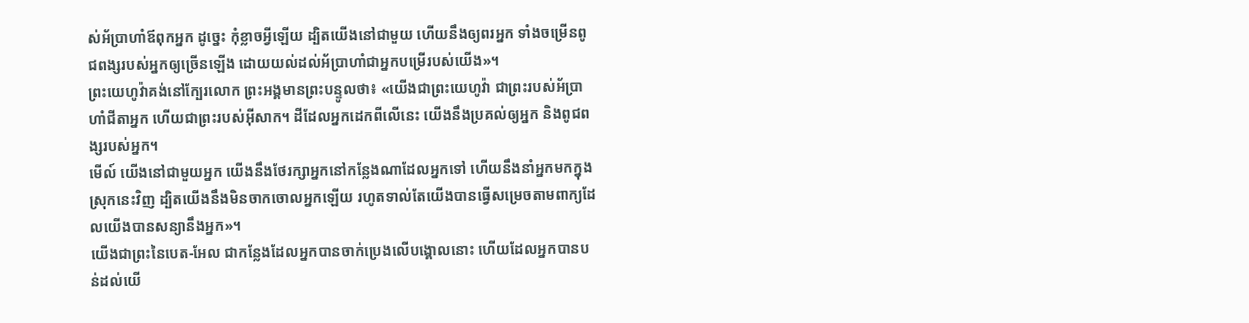ស់អ័ប្រាហាំឪពុកអ្នក ដូច្នេះ កុំខ្លាចអ្វីឡើយ ដ្បិតយើងនៅជាមួយ ហើយនឹងឲ្យពរអ្នក ទាំងចម្រើនពូជពង្សរបស់អ្នកឲ្យច្រើនឡើង ដោយយល់ដល់អ័ប្រាហាំជាអ្នកបម្រើរបស់យើង»។
ព្រះយេហូវ៉ាគង់នៅក្បែរលោក ព្រះអង្គមានព្រះបន្ទូលថា៖ «យើងជាព្រះយេហូវ៉ា ជាព្រះរបស់អ័ប្រាហាំជីតាអ្នក ហើយជាព្រះរបស់អ៊ីសាក។ ដីដែលអ្នកដេកពីលើនេះ យើងនឹងប្រគល់ឲ្យអ្នក និងពូជពង្សរបស់អ្នក។
មើល៍ យើងនៅជាមួយអ្នក យើងនឹងថែរក្សាអ្នកនៅកន្លែងណាដែលអ្នកទៅ ហើយនឹងនាំអ្នកមកក្នុងស្រុកនេះវិញ ដ្បិតយើងនឹងមិនចាកចោលអ្នកឡើយ រហូតទាល់តែយើងបានធ្វើសម្រេចតាមពាក្យដែលយើងបានសន្យានឹងអ្នក»។
យើងជាព្រះនៃបេត-អែល ជាកន្លែងដែលអ្នកបានចាក់ប្រេងលើបង្គោលនោះ ហើយដែលអ្នកបានបន់ដល់យើ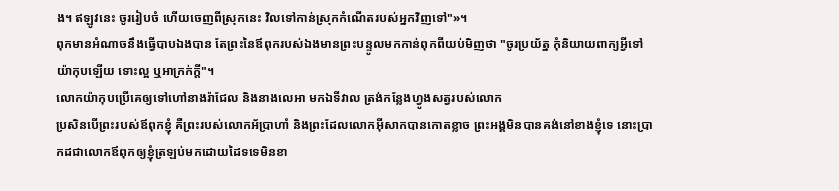ង។ ឥឡូវនេះ ចូររៀបចំ ហើយចេញពីស្រុកនេះ វិលទៅកាន់ស្រុកកំណើតរបស់អ្នកវិញទៅ"»។
ពុកមានអំណាចនឹងធ្វើបាបឯងបាន តែព្រះនៃឪពុករបស់ឯងមានព្រះបន្ទូលមកកាន់ពុកពីយប់មិញថា "ចូរប្រយ័ត្ន កុំនិយាយពាក្យអ្វីទៅយ៉ាកុបឡើយ ទោះល្អ ឬអាក្រក់ក្តី"។
លោកយ៉ាកុបប្រើគេឲ្យទៅហៅនាងរ៉ាជែល និងនាងលេអា មកឯទីវាល ត្រង់កន្លែងហ្វូងសត្វរបស់លោក
ប្រសិនបើព្រះរបស់ឪពុកខ្ញុំ គឺព្រះរបស់លោកអ័ប្រាហាំ និងព្រះដែលលោកអ៊ីសាកបានកោតខ្លាច ព្រះអង្គមិនបានគង់នៅខាងខ្ញុំទេ នោះប្រាកដជាលោកឪពុកឲ្យខ្ញុំត្រឡប់មកដោយដៃទទេមិនខា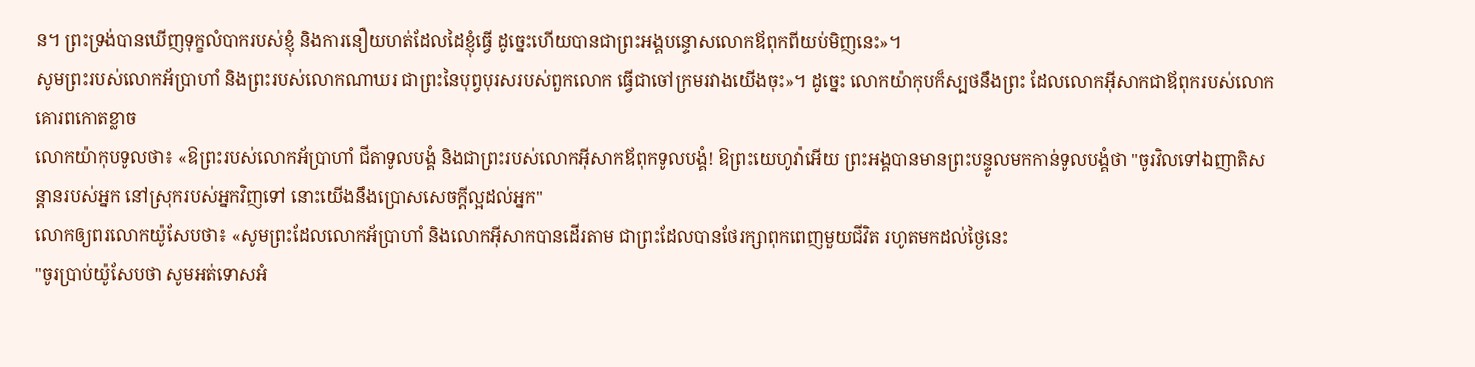ន។ ព្រះទ្រង់បានឃើញទុក្ខលំបាករបស់ខ្ញុំ និងការនឿយហត់ដែលដៃខ្ញុំធ្វើ ដូច្នេះហើយបានជាព្រះអង្គបន្ទោសលោកឪពុកពីយប់មិញនេះ»។
សូមព្រះរបស់លោកអ័ប្រាហាំ និងព្រះរបស់លោកណាឃរ ជាព្រះនៃបុព្វបុរសរបស់ពួកលោក ធ្វើជាចៅក្រមរវាងយើងចុះ»។ ដូច្នេះ លោកយ៉ាកុបក៏ស្បថនឹងព្រះ ដែលលោកអ៊ីសាកជាឪពុករបស់លោកគោរពកោតខ្លាច
លោកយ៉ាកុបទូលថា៖ «ឱព្រះរបស់លោកអ័ប្រាហាំ ជីតាទូលបង្គំ និងជាព្រះរបស់លោកអ៊ីសាកឪពុកទូលបង្គំ! ឱព្រះយេហូវ៉ាអើយ ព្រះអង្គបានមានព្រះបន្ទូលមកកាន់ទូលបង្គំថា "ចូរវិលទៅឯញាតិសន្តានរបស់អ្នក នៅស្រុករបស់អ្នកវិញទៅ នោះយើងនឹងប្រោសសេចក្ដីល្អដល់អ្នក"
លោកឲ្យពរលោកយ៉ូសែបថា៖ «សូមព្រះដែលលោកអ័ប្រាហាំ និងលោកអ៊ីសាកបានដើរតាម ជាព្រះដែលបានថែរក្សាពុកពេញមួយជីវិត រហូតមកដល់ថ្ងៃនេះ
"ចូរប្រាប់យ៉ូសែបថា សូមអត់ទោសអំ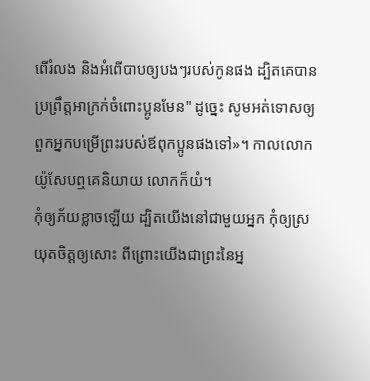ពើរំលង និងអំពើបាបឲ្យបងៗរបស់កូនផង ដ្បិតគេបានប្រព្រឹត្តអាក្រក់ចំពោះប្អូនមែន" ដូច្នេះ សូមអត់ទោសឲ្យពួកអ្នកបម្រើព្រះរបស់ឪពុកប្អូនផងទៅ»។ កាលលោកយ៉ូសែបឮគេនិយាយ លោកក៏យំ។
កុំឲ្យភ័យខ្លាចឡើយ ដ្បិតយើងនៅជាមួយអ្នក កុំឲ្យស្រយុតចិត្តឲ្យសោះ ពីព្រោះយើងជាព្រះនៃអ្ន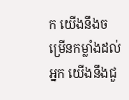ក យើងនឹងចម្រើនកម្លាំងដល់អ្នក យើងនឹងជួ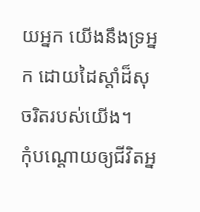យអ្នក យើងនឹងទ្រអ្នក ដោយដៃស្តាំដ៏សុចរិតរបស់យើង។
កុំបណ្ដោយឲ្យជីវិតអ្ន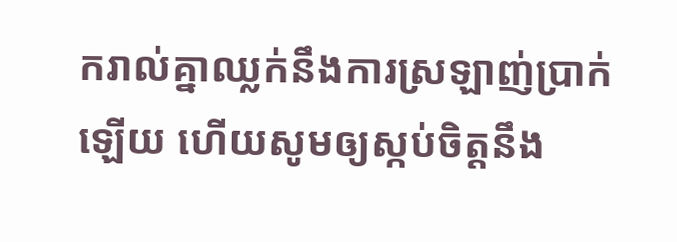ករាល់គ្នាឈ្លក់នឹងការស្រឡាញ់ប្រាក់ឡើយ ហើយសូមឲ្យស្កប់ចិត្តនឹង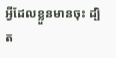អ្វីដែលខ្លួនមានចុះ ដ្បិត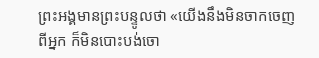ព្រះអង្គមានព្រះបន្ទូលថា «យើងនឹងមិនចាកចេញពីអ្នក ក៏មិនបោះបង់ចោ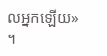លអ្នកឡើយ» ។